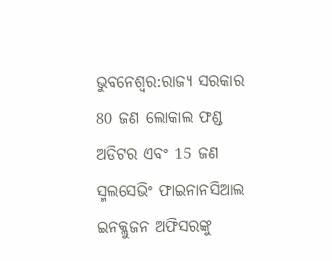ଭୁବନେଶ୍ବର:ରାଜ୍ୟ ସରକାର 80 ଜଣ ଲୋକାଲ ଫଣ୍ଡ ଅଡିଟର ଏବଂ 15 ଜଣ ସ୍ମଲସେଭିଂ ଫାଇନାନସିଆଲ ଇନକ୍ଲୁଜନ ଅଫିସରଙ୍କୁ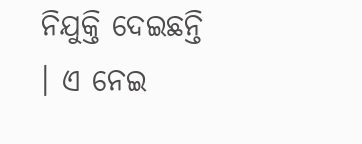ନିଯୁକ୍ତି ଦେଇଛନ୍ତି । ଏ ନେଇ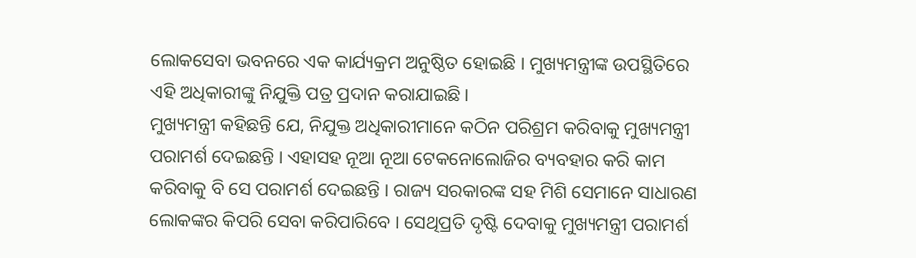ଲୋକସେବା ଭବନରେ ଏକ କାର୍ଯ୍ୟକ୍ରମ ଅନୁଷ୍ଠିତ ହୋଇଛି । ମୁଖ୍ୟମନ୍ତ୍ରୀଙ୍କ ଉପସ୍ଥିତିରେ ଏହି ଅଧିକାରୀଙ୍କୁ ନିଯୁକ୍ତି ପତ୍ର ପ୍ରଦାନ କରାଯାଇଛି।
ମୁଖ୍ୟମନ୍ତ୍ରୀ କହିଛନ୍ତି ଯେ, ନିଯୁକ୍ତ ଅଧିକାରୀମାନେ କଠିନ ପରିଶ୍ରମ କରିବାକୁ ମୁଖ୍ୟମନ୍ତ୍ରୀ ପରାମର୍ଶ ଦେଇଛନ୍ତି । ଏହାସହ ନୂଆ ନୂଆ ଟେକନୋଲୋଜିର ବ୍ୟବହାର କରି କାମ କରିବାକୁ ବି ସେ ପରାମର୍ଶ ଦେଇଛନ୍ତି । ରାଜ୍ୟ ସରକାରଙ୍କ ସହ ମିଶି ସେମାନେ ସାଧାରଣ ଲୋକଙ୍କର କିପରି ସେବା କରିପାରିବେ । ସେଥିପ୍ରତି ଦୃଷ୍ଟି ଦେବାକୁ ମୁଖ୍ୟମନ୍ତ୍ରୀ ପରାମର୍ଶ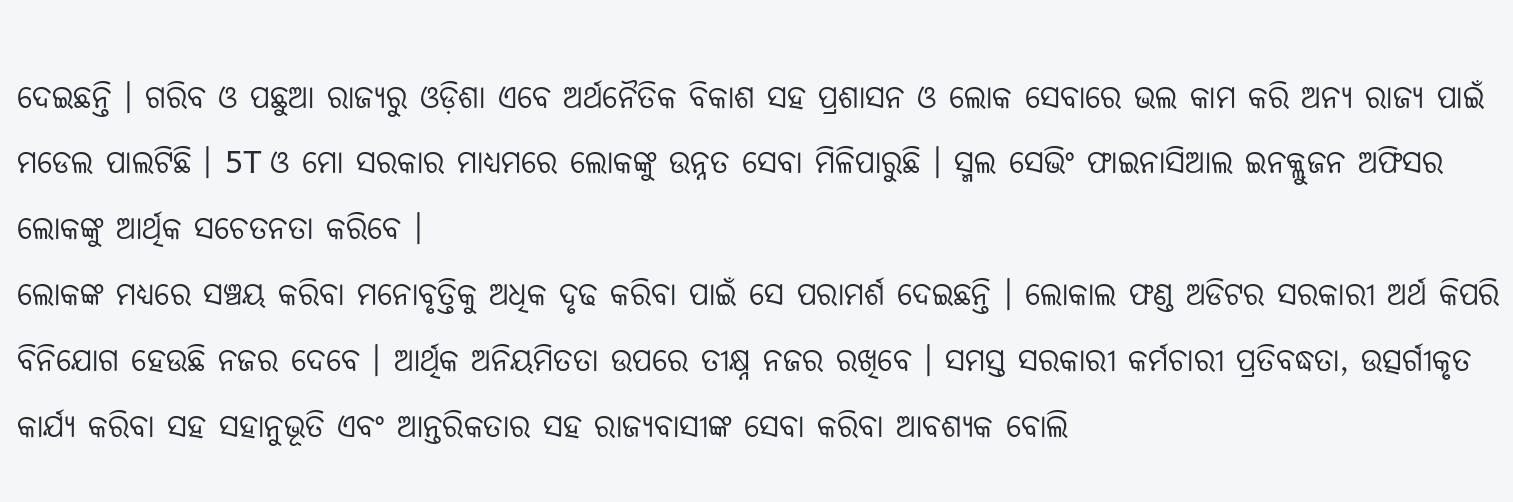ଦେଇଛନ୍ତି । ଗରିବ ଓ ପଛୁଆ ରାଜ୍ୟରୁ ଓଡ଼ିଶା ଏବେ ଅର୍ଥନୈତିକ ବିକାଶ ସହ ପ୍ରଶାସନ ଓ ଲୋକ ସେବାରେ ଭଲ କାମ କରି ଅନ୍ୟ ରାଜ୍ୟ ପାଇଁ ମଡେଲ ପାଲଟିଛି । 5T ଓ ମୋ ସରକାର ମାଧ୍ୟମରେ ଲୋକଙ୍କୁ ଉନ୍ନତ ସେବା ମିଳିପାରୁଛି । ସ୍ମଲ ସେଭିଂ ଫାଇନାସିଆଲ ଇନକ୍ଲୁଜନ ଅଫିସର ଲୋକଙ୍କୁ ଆର୍ଥିକ ସଚେତନତା କରିବେ ।
ଲୋକଙ୍କ ମଧ୍ୟରେ ସଞ୍ଚୟ କରିବା ମନୋବୃତ୍ତିକୁ ଅଧିକ ଦୃଢ କରିବା ପାଇଁ ସେ ପରାମର୍ଶ ଦେଇଛନ୍ତି । ଲୋକାଲ ଫଣ୍ଡ ଅଡିଟର ସରକାରୀ ଅର୍ଥ କିପରି ବିନିଯୋଗ ହେଉଛି ନଜର ଦେବେ । ଆର୍ଥିକ ଅନିୟମିତତା ଉପରେ ତୀକ୍ଷ୍ନ ନଜର ରଖିବେ । ସମସ୍ତ ସରକାରୀ କର୍ମଚାରୀ ପ୍ରତିବଦ୍ଧତା, ଉତ୍ସର୍ଗୀକୃତ କାର୍ଯ୍ୟ କରିବା ସହ ସହାନୁଭୂତି ଏବଂ ଆନ୍ତରିକତାର ସହ ରାଜ୍ୟବାସୀଙ୍କ ସେବା କରିବା ଆବଶ୍ୟକ ବୋଲି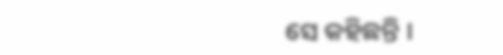ସେ କହିଛନ୍ତି ।